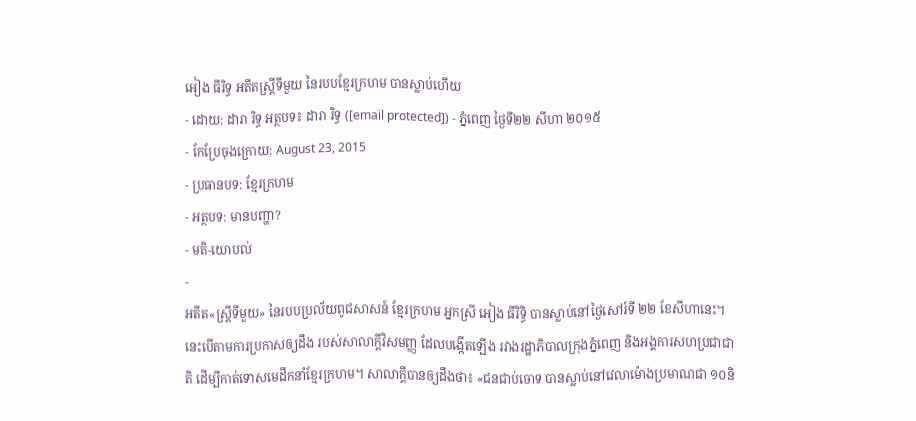អៀង ធីរិទ្ធ អតីតស្ត្រីទីមួយ នៃរបបខ្មែរក្រហម បានស្លាប់ហើយ
- ដោយ: ដារា រិទ្ធ អត្ថបទ៖ ដារា រិទ្ធ ([email protected]) - ភ្នំពេញ ថ្ងៃទី២២ សីហា ២០១៥
- កែប្រែចុងក្រោយ: August 23, 2015
- ប្រធានបទ: ខ្មែរក្រហម
- អត្ថបទ: មានបញ្ហា?
- មតិ-យោបល់
-
អតីត«ស្ត្រីទីមួយ» នៃរបបប្រល័យពូជសាសន៍ ខ្មែរក្រហម អ្នកស្រី អៀង ធីរិទ្ធិ បានស្លាប់នៅថ្ងៃសៅរ៍ទី ២២ ខែសីហានេះ។ នេះបើតាមការប្រកាសឲ្យដឹង របស់សាលាក្ដីវិសមញ្ញ ដែលបង្កើតឡើង រវាងរដ្ឋាភិបាលក្រុងភ្នំពេញ និងអង្គការសហប្រជាជាតិ ដើម្បីកាត់ទោសមេដឹកនាំខ្មែរក្រហម។ សាលាក្ដីបានឲ្យដឹងថា៖ «ជនជាប់ចោទ បានស្លាប់នៅវេលាម៉ោងប្រមាណជា ១០និ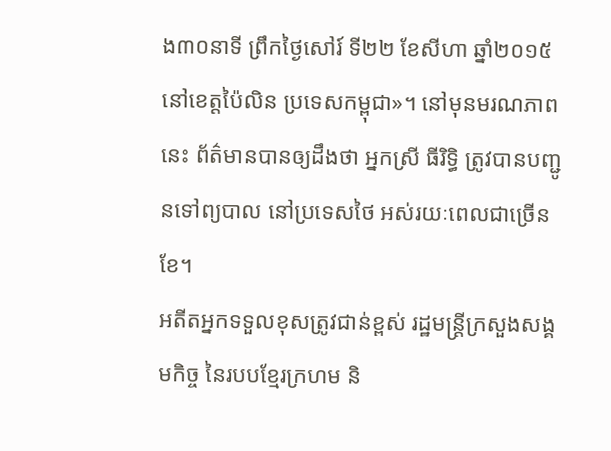ង៣០នាទី ព្រឹកថ្ងៃសៅរ៍ ទី២២ ខែសីហា ឆ្នាំ២០១៥ នៅខេត្តប៉ៃលិន ប្រទេសកម្ពុជា»។ នៅមុនមរណភាពនេះ ព័ត៌មានបានឲ្យដឹងថា អ្នកស្រី ធីរិទ្ធិ ត្រូវបានបញ្ជូនទៅព្យបាល នៅប្រទេសថៃ អស់រយៈពេលជាច្រើនខែ។
អតីតអ្នកទទួលខុសត្រូវជាន់ខ្ពស់ រដ្ឋមន្ត្រីក្រសួងសង្គមកិច្ច នៃរបបខ្មែរក្រហម និ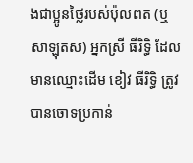ងជាប្អូនថ្លៃរបស់ប៉ុលពត (ឬសាឡុតស) អ្នកស្រី ធីរិទ្ធិ ដែលមានឈ្មោះដើម ខៀវ ធីរិទ្ធិ ត្រូវបានចោទប្រកាន់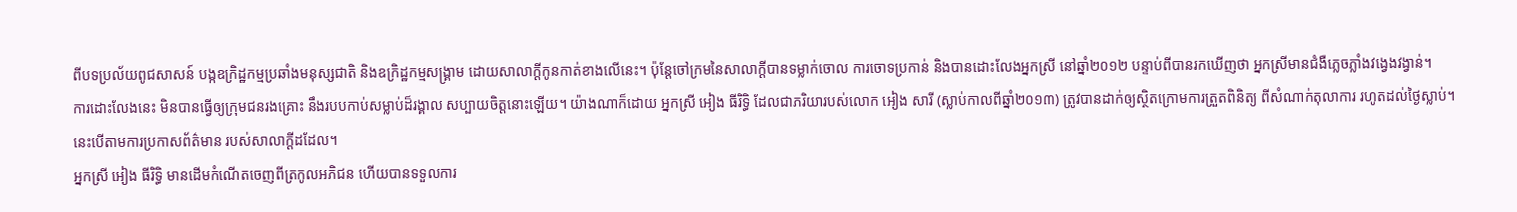ពីបទប្រល័យពូជសាសន៍ បង្កឧក្រិដ្ឋកម្មប្រឆាំងមនុស្សជាតិ និងឧក្រិដ្ឋកម្មសង្គ្រាម ដោយសាលាក្ដីកូនកាត់ខាងលើនេះ។ ប៉ុន្តែចៅក្រមនៃសាលាក្ដីបានទម្លាក់ចោល ការចោទប្រកាន់ និងបានដោះលែងអ្នកស្រី នៅឆ្នាំ២០១២ បន្ទាប់ពីបានរកឃើញថា អ្នកស្រីមានជំងឺភ្លេចភ្លាំងវង្វេងវង្វាន់។
ការដោះលែងនេះ មិនបានធ្វើឲ្យក្រុមជនរងគ្រោះ នឹងរបបកាប់សម្លាប់ដ៏រង្គាល សប្បាយចិត្តនោះឡើយ។ យ៉ាងណាក៏ដោយ អ្នកស្រី អៀង ធីរិទ្ធិ ដែលជាភរិយារបស់លោក អៀង សារី (ស្លាប់កាលពីឆ្នាំ២០១៣) ត្រូវបានដាក់ឲ្យស្ថិតក្រោមការត្រួតពិនិត្យ ពីសំណាក់តុលាការ រហូតដល់ថ្ងៃស្លាប់។ នេះបើតាមការប្រកាសព័ត៌មាន របស់សាលាក្ដីដដែល។
អ្នកស្រី អៀង ធីរិទ្ធិ មានដើមកំណើតចេញពីត្រកូលអភិជន ហើយបានទទួលការ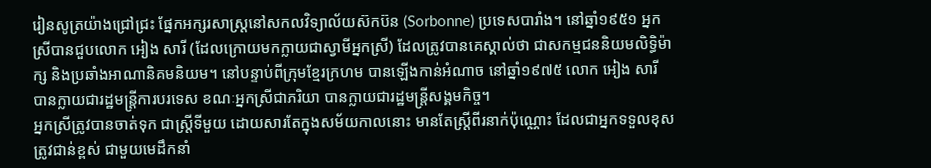រៀនសូត្រយ៉ាងជ្រៅជ្រះ ផ្នែកអក្សរសាស្ត្រនៅសកលវិទ្យាល័យស៊កប៊ន (Sorbonne) ប្រទេសបារាំង។ នៅឆ្នាំ១៩៥១ អ្នកស្រីបានជួបលោក អៀង សារី (ដែលក្រោយមកក្លាយជាស្វាមីអ្នកស្រី) ដែលត្រូវបានគេស្គាល់ថា ជាសកម្មជននិយមលិទ្ធិម៉ាក្ស និងប្រឆាំងអាណានិគមនិយម។ នៅបន្ទាប់ពីក្រុមខ្មែរក្រហម បានឡើងកាន់អំណាច នៅឆ្នាំ១៩៧៥ លោក អៀង សារី បានក្លាយជារដ្ឋមន្ត្រីការបរទេស ខណៈអ្នកស្រីជាភរិយា បានក្លាយជារដ្ឋមន្ត្រីសង្គមកិច្ច។
អ្នកស្រីត្រូវបានចាត់ទុក ជាស្ត្រីទីមួយ ដោយសារតែក្នុងសម័យកាលនោះ មានតែស្ត្រីពីរនាក់ប៉ុណ្ណោះ ដែលជាអ្នកទទួលខុសត្រូវជាន់ខ្ពស់ ជាមួយមេដឹកនាំ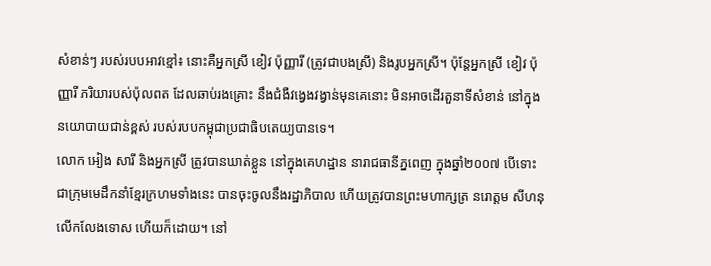សំខាន់ៗ របស់របបអាវខ្មៅ៖ នោះគឺអ្នកស្រី ខៀវ ប៉ុញ្ញារី (ត្រូវជាបងស្រី) និងរូបអ្នកស្រី។ ប៉ុន្តែអ្នកស្រី ខៀវ ប៉ុញ្ញារី ភរិយារបស់ប៉ុលពត ដែលឆាប់រងគ្រោះ នឹងជំងឺវង្វេងវង្វាន់មុនគេនោះ មិនអាចដើរតួនាទីសំខាន់ នៅក្នុងនយោបាយជាន់ខ្ពស់ របស់របបកម្ពុជាប្រជាធិបតេយ្យបានទេ។
លោក អៀង សារី និងអ្នកស្រី ត្រូវបានឃាត់ខ្លួន នៅក្នុងគេហដ្ឋាន នារាជធានីភ្នពេញ ក្នុងឆ្នាំ២០០៧ បើទោះជាក្រុមមេដឹកនាំខ្មែរក្រហមទាំងនេះ បានចុះចូលនឹងរដ្ឋាភិបាល ហើយត្រូវបានព្រះមហាក្សត្រ នរោត្ដម សីហនុ លើកលែងទោស ហើយក៏ដោយ។ នៅ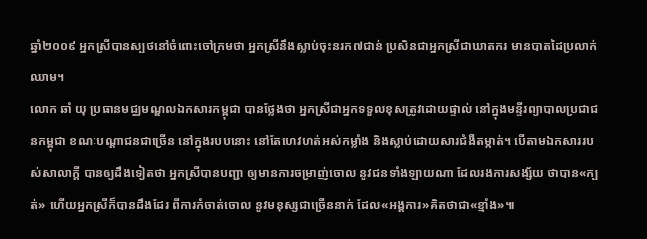ឆ្នាំ២០០៩ អ្នកស្រីបានស្បថនៅចំពោះចៅក្រមថា អ្នកស្រីនឹងស្លាប់ចុះនរក៧ជាន់ ប្រសិនជាអ្នកស្រីជាឃាតករ មានបាតដៃប្រលាក់ឈាម។
លោក ឆាំ យុ ប្រធានមជ្ឈមណ្ឌលឯកសារកម្ពុជា បានថ្លែងថា អ្នកស្រីជាអ្នកទទួលខុសត្រូវដោយផ្ទាល់ នៅក្នុងមន្ទីរព្យាបាលប្រជាជនកម្ពុជា ខណៈបណ្ដាជនជាច្រើន នៅក្នុងរបបនោះ នៅតែហេវហត់អស់កម្លាំង និងស្លាប់ដោយសារជំងឺតម្កាត់។ បើតាមឯកសាររបស់សាលាក្ដី បានឲ្យដឹងទៀតថា អ្នកស្រីបានបញ្ជា ឲ្យមានការចម្រាញ់ចោល នូវជនទាំងឡាយណា ដែលរងការសង្ស័យ ថាបាន«ក្បត់» ហើយអ្នកស្រីក៏បានដឹងដែរ ពីការកំចាត់ចោល នូវមនុស្សជាច្រើននាក់ ដែល«អង្គការ»គិតថាជា«ខ្មាំង»៕